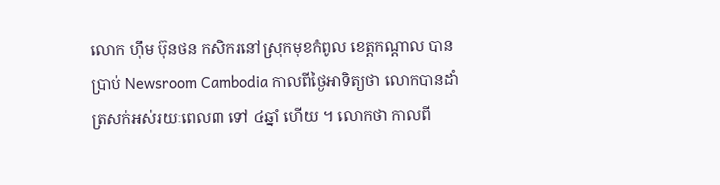លោក ហ៊ឹម ប៊ុនថន កសិករនៅស្រុកមុខកំពូល ខេត្តកណ្តាល បានប្រាប់ Newsroom Cambodia កាលពីថ្ងៃអាទិត្យថា លោកបានដាំត្រសក់អស់រយៈពេល៣ ទៅ ៤ឆ្នាំ ហើយ ។ លោកថា កាលពី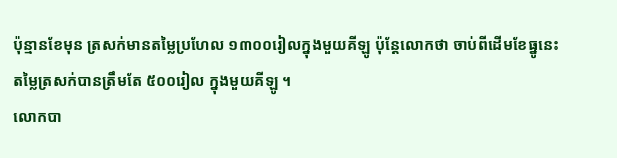ប៉ុន្មានខែមុន ត្រសក់មានតម្លៃប្រហែល ១៣០០រៀលក្នុងមួយគីឡូ ប៉ុន្តែលោកថា ចាប់ពីដើមខែធ្នូនេះ តម្លៃត្រសក់បានត្រឹមតែ ៥០០រៀល ក្នុងមួយគីឡូ ។
លោកបា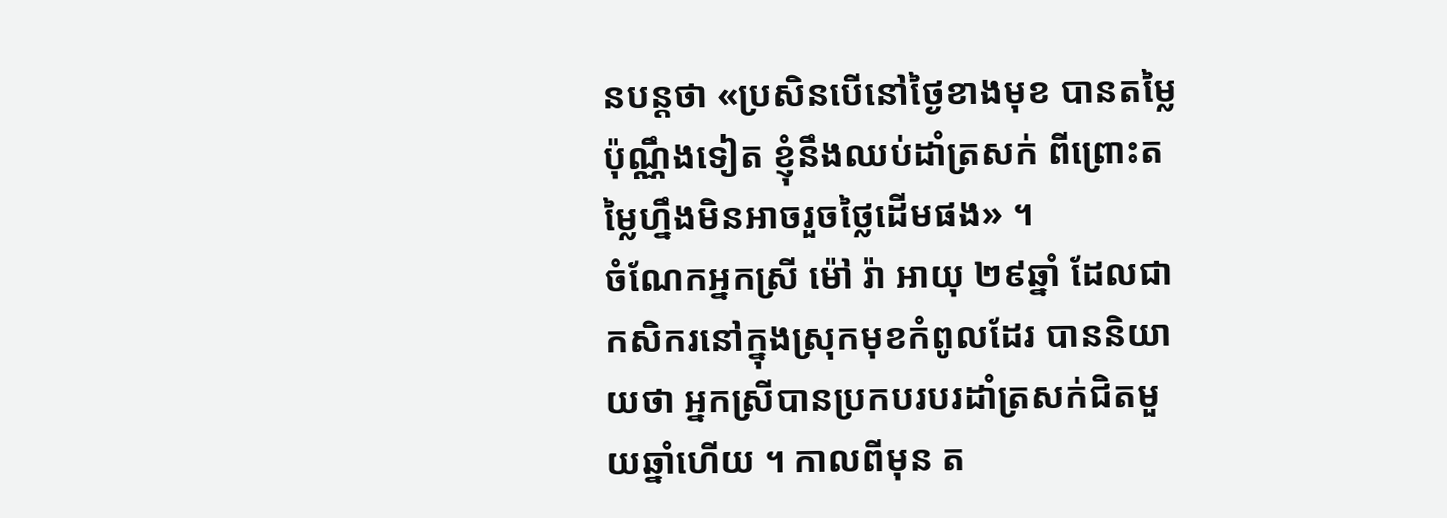នបន្តថា «ប្រសិនបើនៅថ្ងៃខាងមុខ បានតម្លៃប៉ុណ្ណឹងទៀត ខ្ញុំនឹងឈប់ដាំត្រសក់ ពីព្រោះតម្លៃហ្នឹងមិនអាចរួចថ្លៃដើមផង» ។
ចំណែកអ្នកស្រី ម៉ៅ រ៉ា អាយុ ២៩ឆ្នាំ ដែលជាកសិករនៅក្នុងស្រុកមុខកំពូលដែរ បាននិយាយថា អ្នកស្រីបានប្រកបរបរដាំត្រសក់ជិតមួយឆ្នាំហើយ ។ កាលពីមុន ត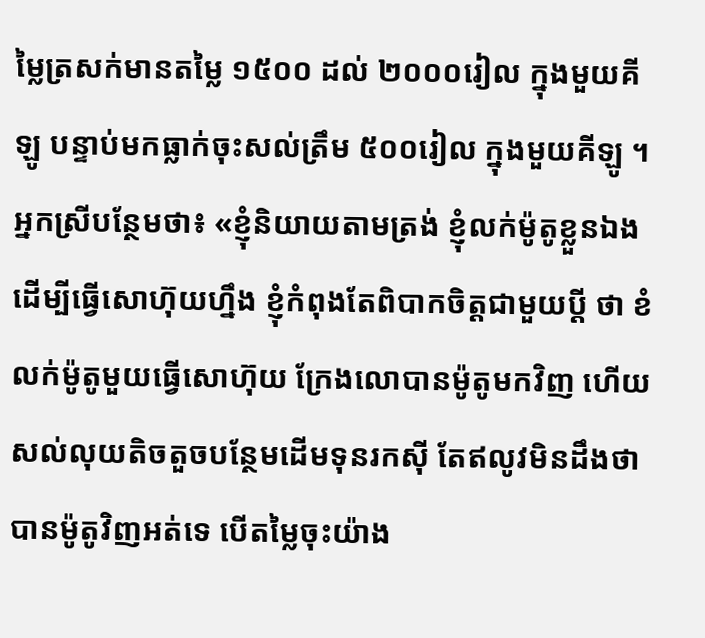ម្លៃត្រសក់មានតម្លៃ ១៥០០ ដល់ ២០០០រៀល ក្នុងមួយគីឡូ បន្ទាប់មកធ្លាក់ចុះសល់ត្រឹម ៥០០រៀល ក្នុងមួយគីឡូ ។
អ្នកស្រីបន្ថែមថា៖ «ខ្ញុំនិយាយតាមត្រង់ ខ្ញុំលក់ម៉ូតូខ្លួនឯងដើម្បីធ្វើសោហ៊ុយហ្នឹង ខ្ញុំកំពុងតែពិបាកចិត្តជាមួយប្ដី ថា ខំលក់ម៉ូតូមួយធ្វើសោហ៊ុយ ក្រែងលោបានម៉ូតូមកវិញ ហើយសល់លុយតិចតួចបន្ថែមដើមទុនរកស៊ី តែឥលូវមិនដឹងថាបានម៉ូតូវិញអត់ទេ បើតម្លៃចុះយ៉ាង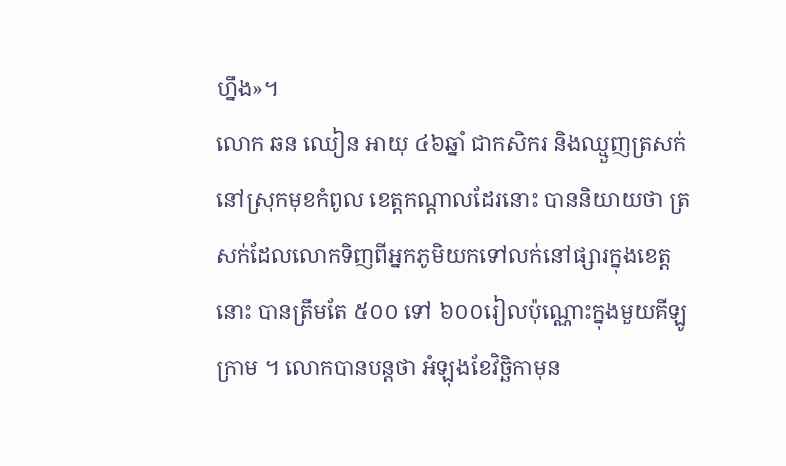ហ្នឹង»។
លោក ឆន ឈៀន អាយុ ៤៦ឆ្នាំ ជាកសិករ និងឈ្មួញត្រសក់នៅស្រុកមុខកំពូល ខេត្តកណ្ដាលដែរនោះ បាននិយាយថា ត្រសក់ដែលលោកទិញពីអ្នកភូមិយកទៅលក់នៅផ្សារក្នុងខេត្តនោះ បានត្រឹមតែ ៥០០ ទៅ ៦០០រៀលប៉ុណ្ណោះក្នុងមួយគីឡូក្រាម ។ លោកបានបន្តថា អំឡុងខែវិច្ឆិកាមុន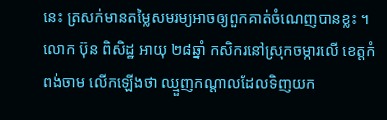នេះ ត្រសក់មានតម្លៃសមរម្យអាចឲ្យពួកគាត់ចំណេញបានខ្លះ ។
លោក ប៊ុន ពិសិដ្ឋ អាយុ ២៨ឆ្នាំ កសិករនៅស្រុកចម្ការលើ ខេត្តកំពង់ចាម លើកឡើងថា ឈ្មួញកណ្តាលដែលទិញយក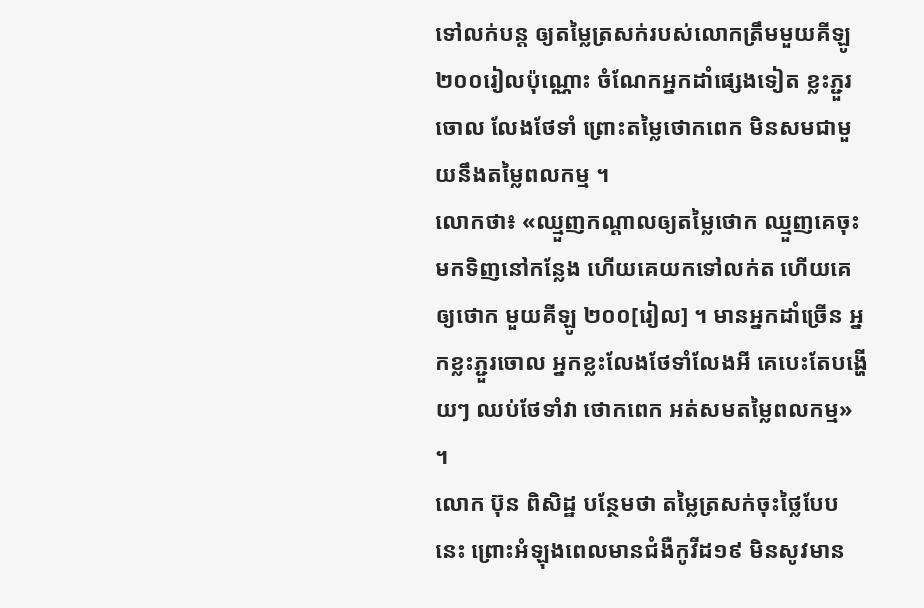ទៅលក់បន្ត ឲ្យតម្លៃត្រសក់របស់លោកត្រឹមមួយគីឡូ ២០០រៀលប៉ុណ្ណោះ ចំណែកអ្នកដាំផ្សេងទៀត ខ្លះភ្ជួរចោល លែងថែទាំ ព្រោះតម្លៃថោកពេក មិនសមជាមួយនឹងតម្លៃពលកម្ម ។
លោកថា៖ «ឈ្មួញកណ្តាលឲ្យតម្លៃថោក ឈ្មួញគេចុះមកទិញនៅកន្លែង ហើយគេយកទៅលក់ត ហើយគេឲ្យថោក មួយគីឡូ ២០០[រៀល] ។ មានអ្នកដាំច្រើន អ្នកខ្លះភ្ជួរចោល អ្នកខ្លះលែងថែទាំលែងអី គេបេះតែបង្ហើយៗ ឈប់ថែទាំវា ថោកពេក អត់សមតម្លៃពលកម្ម» ។
លោក ប៊ុន ពិសិដ្ឋ បន្ថែមថា តម្លៃត្រសក់ចុះថ្លៃបែបនេះ ព្រោះអំឡុងពេលមានជំងឺកូវីដ១៩ មិនសូវមាន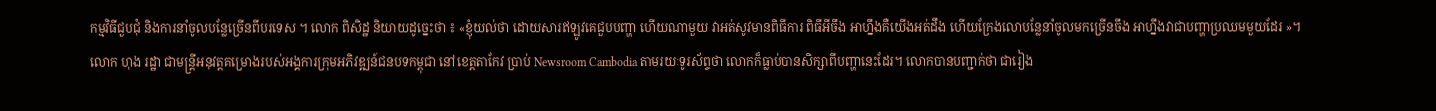កម្មវិធីជួបជុំ និងការនាំចូលបន្លែច្រើនពីបរទេស ។ លោក ពិសិដ្ឋ និយាយដូច្នេះថា ៖ «ខ្ញុំយល់ថា ដោយសារឥឡូវគេជួបបញ្ហា ហើយណាមួយ វាអត់សូវមានពិធីការ ពិធីអីចឹង អាហ្នឹងគឺយើងអត់ដឹង ហើយក្រែងលោបន្លែនាំចូលមកច្រើនចឹង អាហ្នឹងវាជាបញ្ហាប្រឈមមួយដែរ »។
លោក ហុង រដ្ឋា ជាមន្ត្រីអនុវត្តគម្រោងរបស់អង្គការក្រុមអភិវឌ្ឍន៍ជនបទកម្ពុជា នៅខេត្តតាកែវ ប្រាប់ Newsroom Cambodia តាមរយៈទូរស័ព្ទថា លោកក៏ធ្លាប់បានសិក្សាពីបញ្ហានេះដែរ។ លោកបានបញ្ជាក់ថា ជារៀង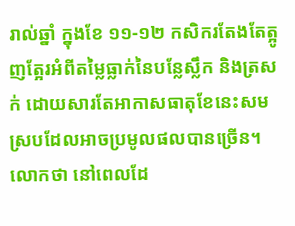រាល់ឆ្នាំ ក្នុងខែ ១១-១២ កសិករតែងតែត្អូញត្អែរអំពីតម្លៃធ្លាក់នៃបន្លែសឹ្លក និងត្រសក់ ដោយសារតែអាកាសធាតុខែនេះសមស្របដែលអាចប្រមូលផលបានច្រើន។ លោកថា នៅពេលដែ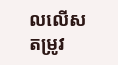លលើសតម្រូវ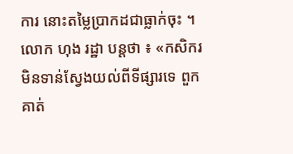ការ នោះតម្លៃប្រាកដជាធ្លាក់ចុះ ។
លោក ហុង រដ្ឋា បន្តថា ៖ «កសិករមិនទាន់ស្វែងយល់ពីទីផ្សារទេ ពួកគាត់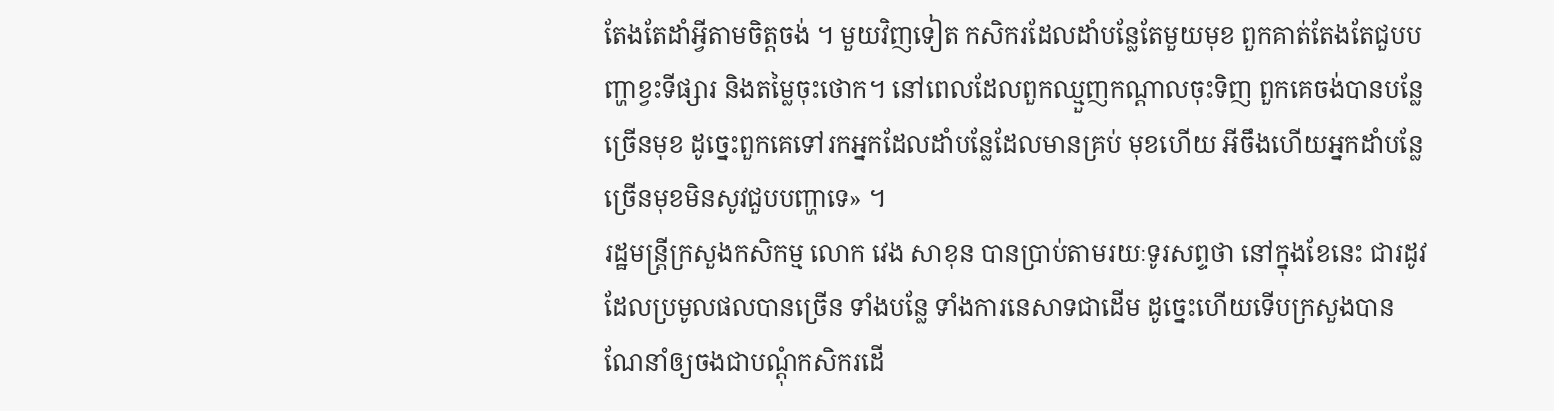តែងតែដាំអ្វីតាមចិត្តចង់ ។ មួយវិញទៀត កសិករដែលដាំបន្លែតែមួយមុខ ពួកគាត់តែងតែជួបបញ្ហាខ្វះទីផ្សារ និងតម្លៃចុះថោក។ នៅពេលដែលពួកឈ្មួញកណ្ដាលចុះទិញ ពួកគេចង់បានបន្លែច្រើនមុខ ដូច្នេះពួកគេទៅរកអ្នកដែលដាំបន្លែដែលមានគ្រប់ មុខហើយ អីចឹងហើយអ្នកដាំបន្លែច្រើនមុខមិនសូវជួបបញ្ហាទេ» ។
រដ្ឋមន្ត្រីក្រសួងកសិកម្ម លោក វេង សាខុន បានប្រាប់តាមរយៈទូរសព្ទថា នៅក្នុងខែនេះ ជារដូវដែលប្រមូលផលបានច្រើន ទាំងបន្លែ ទាំងការនេសាទជាដើម ដូច្នេះហើយទើបក្រសួងបានណែនាំឲ្យចងជាបណ្តុំកសិករដើ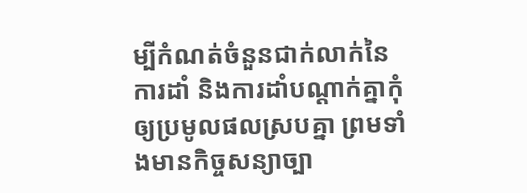ម្បីកំណត់ចំនួនជាក់លាក់នៃការដាំ និងការដាំបណ្តាក់គ្នាកុំឲ្យប្រមូលផលស្របគ្នា ព្រមទាំងមានកិច្ចសន្យាច្បា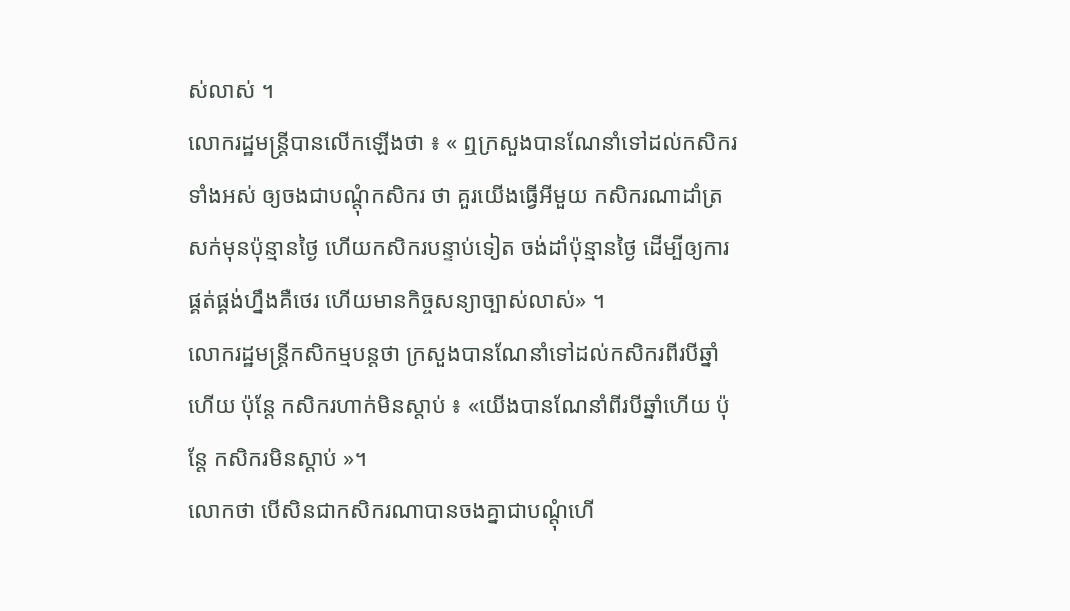ស់លាស់ ។
លោករដ្ឋមន្ត្រីបានលើកឡើងថា ៖ « ឮក្រសួងបានណែនាំទៅដល់កសិករទាំងអស់ ឲ្យចងជាបណ្តុំកសិករ ថា គួរយើងធ្វើអីមួយ កសិករណាដាំត្រសក់មុនប៉ុន្មានថ្ងៃ ហើយកសិករបន្ទាប់ទៀត ចង់ដាំប៉ុន្មានថ្ងៃ ដើម្បីឲ្យការផ្គត់ផ្គង់ហ្នឹងគឺថេរ ហើយមានកិច្ចសន្យាច្បាស់លាស់» ។
លោករដ្ឋមន្ត្រីកសិកម្មបន្តថា ក្រសួងបានណែនាំទៅដល់កសិករពីរបីឆ្នាំហើយ ប៉ុន្តែ កសិករហាក់មិនស្តាប់ ៖ «យើងបានណែនាំពីរបីឆ្នាំហើយ ប៉ុន្តែ កសិករមិនស្តាប់ »។
លោកថា បើសិនជាកសិករណាបានចងគ្នាជាបណ្ដុំហើ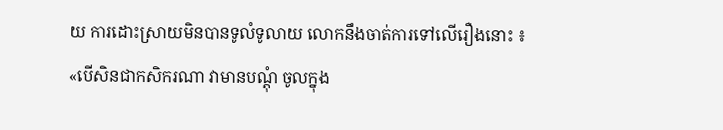យ ការដោះស្រាយមិនបានទូលំទូលាយ លោកនឹងចាត់ការទៅលើរឿងនោះ ៖ «បើសិនជាកសិករណា វាមានបណ្តុំ ចូលក្នុង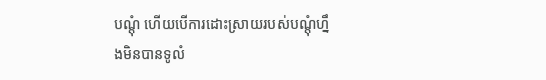បណ្តុំ ហើយបើការដោះស្រាយរបស់បណ្តុំហ្នឹងមិនបានទូលំ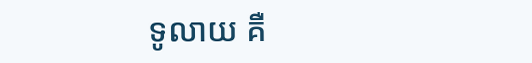ទូលាយ គឺ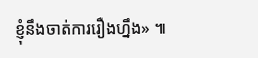ខ្ញុំនឹងចាត់ការរឿងហ្នឹង» ៕